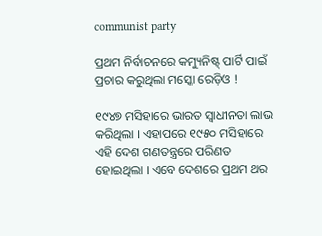communist party

ପ୍ରଥମ ନିର୍ବାଚନରେ କମ୍ୟୁନିଷ୍ଟ୍ ପାର୍ଟି ପାଇଁ ପ୍ରଚାର କରୁଥିଲା ମସ୍କୋ ରେଡ଼ିଓ !

୧୯୪୭ ମସିହାରେ ଭାରତ ସ୍ୱାଧୀନତା ଲାଭ କରିଥିଲା । ଏହାପରେ ୧୯୫୦ ମସିହାରେ ଏହି ଦେଶ ଗଣତନ୍ତ୍ରରେ ପରିଣତ ହୋଇଥିଲା । ଏବେ ଦେଶରେ ପ୍ରଥମ ଥର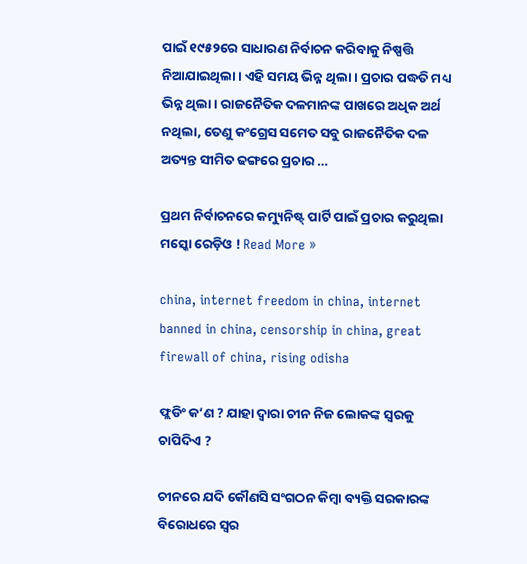ପାଇଁ ୧୯୫୨ରେ ସାଧାରଣ ନିର୍ବାଚନ କରିବାକୁ ନିଷ୍ପତ୍ତି ନିଆଯାଇଥିଲା । ଏହି ସମୟ ଭିନ୍ନ ଥିଲା । ପ୍ରଚାର ପଦ୍ଧତି ମଧ୍ୟ ଭିନ୍ନ ଥିଲା । ରାଜନୈତିକ ଦଳମାନଙ୍କ ପାଖରେ ଅଧିକ ଅର୍ଥ ନଥିଲା, ତେଣୁ କଂଗ୍ରେସ ସମେତ ସବୁ ରାଜନୈତିକ ଦଳ ଅତ୍ୟନ୍ତ ସୀମିତ ଢଙ୍ଗରେ ପ୍ରଚାର …

ପ୍ରଥମ ନିର୍ବାଚନରେ କମ୍ୟୁନିଷ୍ଟ୍ ପାର୍ଟି ପାଇଁ ପ୍ରଚାର କରୁଥିଲା ମସ୍କୋ ରେଡ଼ିଓ ! Read More »

china, internet freedom in china, internet banned in china, censorship in china, great firewall of china, rising odisha

ଫ୍ଲଡିଂ କ’ଣ ? ଯାହା ଦ୍ୱାରା ଚୀନ ନିଜ ଲୋକଙ୍କ ସ୍ୱରକୁ ଚାପିଦିଏ ?

ଚୀନରେ ଯଦି କୌଣସି ସଂଗଠନ କିମ୍ବା ବ୍ୟକ୍ତି ସରକାରଙ୍କ ବିରୋଧରେ ସ୍ୱର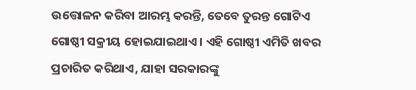ଉତ୍ତୋଳନ କରିବା ଆରମ୍ଭ କରନ୍ତି, ତେବେ ତୁରନ୍ତ ଗୋଟିଏ ଗୋଷ୍ଠୀ ସକ୍ରୀୟ ହୋଇଯାଇଥାଏ । ଏହି ଗୋଷ୍ଠୀ ଏମିତି ଖବର ପ୍ରଚାରିତ କରିଥାଏ, ଯାହା ସରକାରଙ୍କୁ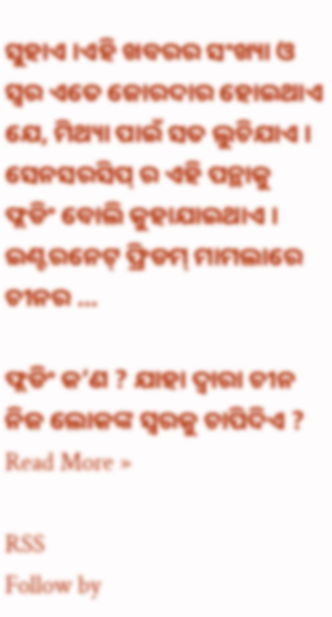ସୁହାଏ ।ଏହି ଖବରର ସଂଖ୍ୟା ଓ ସ୍ୱର ଏତେ ଜୋରଦାର ହୋଇଥାଏ ଯେ, ମିଥ୍ୟା ପାଇଁ ସତ ଲୁଚିଯାଏ । ସେନସରସିପ୍ ର ଏହି ପନ୍ଥାକୁ ଫ୍ଲଡିଂ ବୋଲି କୁହାଯାଇଥାଏ । ଇଣ୍ଟରନେଟ୍ ଫ୍ରିଡମ୍ ମାମଲାରେ ଚୀନର …

ଫ୍ଲଡିଂ କ’ଣ ? ଯାହା ଦ୍ୱାରା ଚୀନ ନିଜ ଲୋକଙ୍କ ସ୍ୱରକୁ ଚାପିଦିଏ ? Read More »

RSS
Follow by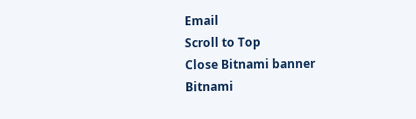Email
Scroll to Top
Close Bitnami banner
Bitnami